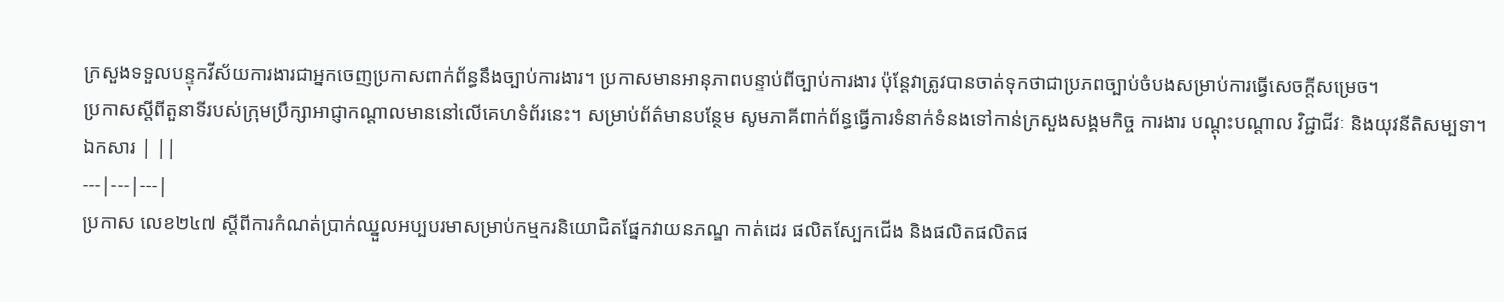ក្រសួងទទួលបន្ទុកវីស័យការងារជាអ្នកចេញប្រកាសពាក់ព័ន្ធនឹងច្បាប់ការងារ។ ប្រកាសមានអានុភាពបន្ទាប់ពីច្បាប់ការងារ ប៉ុន្តែវាត្រូវបានចាត់ទុកថាជាប្រភពច្បាប់ចំបងសម្រាប់ការធ្វើសេចក្តីសម្រេច។
ប្រកាសស្តីពីតួនាទីរបស់ក្រុមប្រឹក្សាអាជ្ញាកណ្តាលមាននៅលើគេហទំព័រនេះ។ សម្រាប់ព័ត៌មានបន្ថែម សូមភាគីពាក់ព័ន្ធធ្វើការទំនាក់ទំនងទៅកាន់ក្រសួងសង្គមកិច្ច ការងារ បណ្តុះបណ្តាល វិជ្ជាជីវៈ និងយុវនីតិសម្បទា។
ឯកសារ | ||
---|---|---|
ប្រកាស លេខ២៤៧ ស្តីពីការកំណត់ប្រាក់ឈ្នួលអប្បបរមាសម្រាប់កម្មករនិយោជិតផ្នែកវាយនភណ្ឌ កាត់ដេរ ផលិតស្បែកជើង និងផលិតផលិតផ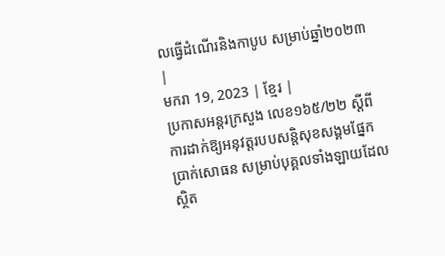លធ្វើដំណើរនិងកាបូប សម្រាប់ឆ្នាំ២០២៣ |
មករា 19, 2023 | ខ្មែរ |
ប្រកាសអន្តរក្រសួង លេខ១៦៥/២២ ស្ដីពីការដាក់ឱ្យអនុវត្តរបបសន្តិសុខសង្គមផ្នែកប្រាក់សោធន សម្រាប់បុគ្គលទាំងឡាយដែលស្ថិត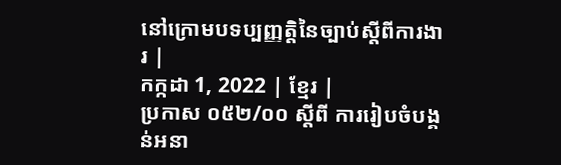នៅក្រោមបទប្បញ្ញត្តិនៃច្បាប់ស្តីពីការងារ |
កក្កដា 1, 2022 | ខ្មែរ |
ប្រកាស ០៥២/០០ ស្តីពី ការរៀបចំបង្គន់អនា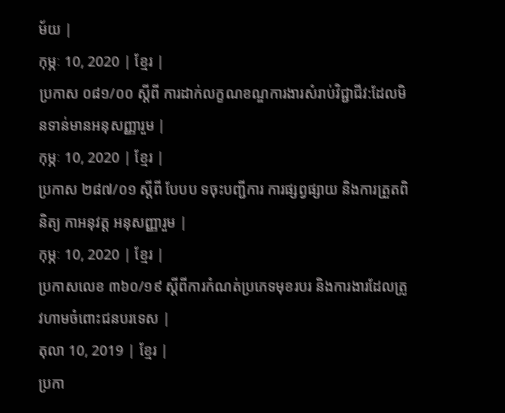ម័យ |
កុម្ភៈ 10, 2020 | ខ្មែរ |
ប្រកាស ០៨១/០០ ស្តីពី ការដាក់លក្ខណខណ្ឌការងារសំរាប់វិជ្ជាជីវ:ដែលមិនទាន់មានអនុសញ្ញារួម |
កុម្ភៈ 10, 2020 | ខ្មែរ |
ប្រកាស ២៨៧/០១ ស្តីពី បែបប ទចុះបញ្ជីការ ការផ្សព្វផ្សាយ និងការត្រួតពិនិត្យ កាអនុវត្ត អនុសញ្ញារួម |
កុម្ភៈ 10, 2020 | ខ្មែរ |
ប្រកាសលេខ ៣៦០/១៩ ស្ដីពីការកំណត់ប្រភេទមុខរបរ និងការងារដែលត្រូវហាមចំពោះជនបរទេស |
តុលា 10, 2019 | ខ្មែរ |
ប្រកា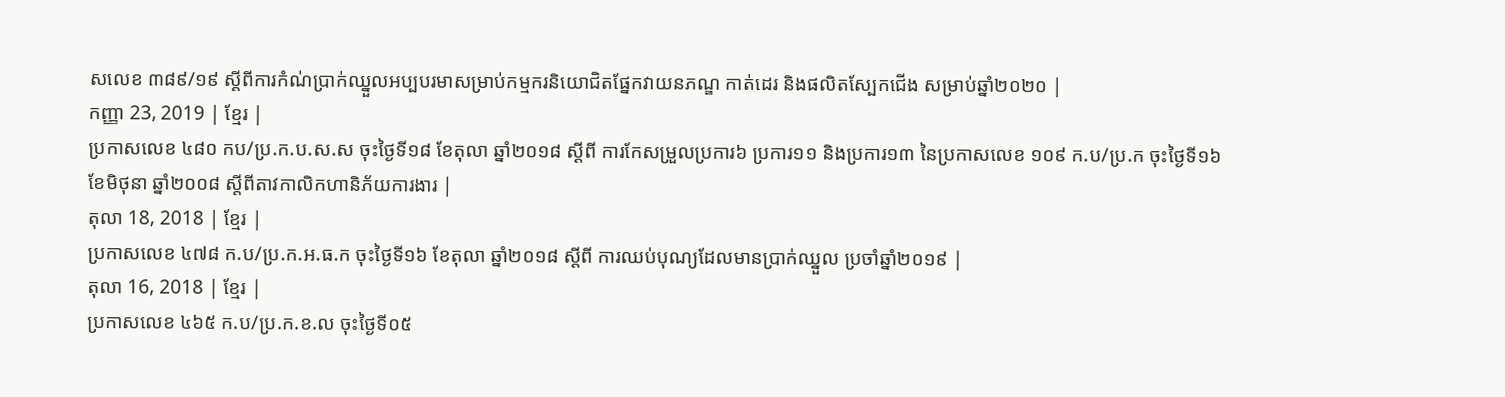សលេខ ៣៨៩/១៩ ស្ដីពីការកំណ់ប្រាក់ឈ្នួលអប្បបរមាសម្រាប់កម្មករនិយោជិតផ្នែកវាយនភណ្ឌ កាត់ដេរ និងផលិតស្បែកជើង សម្រាប់ឆ្នាំ២០២០ |
កញ្ញា 23, 2019 | ខ្មែរ |
ប្រកាសលេខ ៤៨០ កប/ប្រ.ក.ប.ស.ស ចុះថ្ងៃទី១៨ ខែតុលា ឆ្នាំ២០១៨ ស្ដីពី ការកែសម្រួលប្រការ៦ ប្រការ១១ និងប្រការ១៣ នៃប្រកាសលេខ ១០៩ ក.ប/ប្រ.ក ចុះថ្ងៃទី១៦ ខែមិថុនា ឆ្នាំ២០០៨ ស្ដីពីតាវកាលិកហានិភ័យការងារ |
តុលា 18, 2018 | ខ្មែរ |
ប្រកាសលេខ ៤៧៨ ក.ប/ប្រ.ក.អ.ធ.ក ចុះថ្ងៃទី១៦ ខែតុលា ឆ្នាំ២០១៨ ស្ដីពី ការឈប់បុណ្យដែលមានប្រាក់ឈ្នួល ប្រចាំឆ្នាំ២០១៩ |
តុលា 16, 2018 | ខ្មែរ |
ប្រកាសលេខ ៤៦៥ ក.ប/ប្រ.ក.ខ.ល ចុះថ្ងៃទី០៥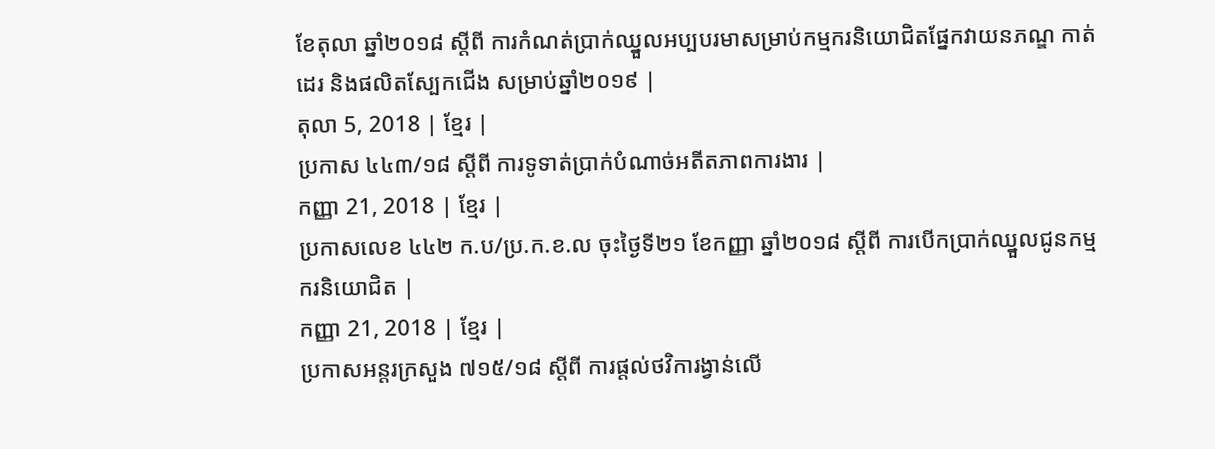ខែតុលា ឆ្នាំ២០១៨ ស្ដីពី ការកំណត់ប្រាក់ឈ្នួលអប្បបរមាសម្រាប់កម្មករនិយោជិតផ្នែកវាយនភណ្ឌ កាត់ដេរ និងផលិតស្បែកជើង សម្រាប់ឆ្នាំ២០១៩ |
តុលា 5, 2018 | ខ្មែរ |
ប្រកាស ៤៤៣/១៨ ស្តីពី ការទូទាត់ប្រាក់បំណាច់អតីតភាពការងារ |
កញ្ញា 21, 2018 | ខ្មែរ |
ប្រកាសលេខ ៤៤២ ក.ប/ប្រ.ក.ខ.ល ចុះថ្ងៃទី២១ ខែកញ្ញា ឆ្នាំ២០១៨ ស្ដីពី ការបើកប្រាក់ឈ្នួលជូនកម្មករនិយោជិត |
កញ្ញា 21, 2018 | ខ្មែរ |
ប្រកាសអន្តរក្រសួង ៧១៥/១៨ ស្តីពី ការផ្តល់ថវិការង្វាន់លើ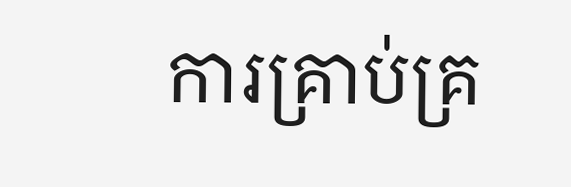ការគ្រាប់គ្រ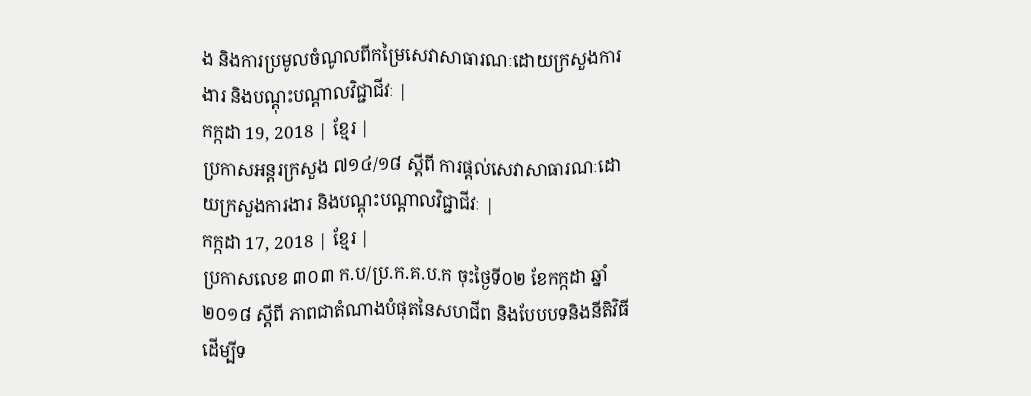ង និងការប្រមូលចំណូលពីកម្រៃសេវាសាធារណៈដោយក្រសួងការងារ និងបណ្តុះបណ្តាលវិជ្ជាជីវៈ |
កក្កដា 19, 2018 | ខ្មែរ |
ប្រកាសអន្តរក្រសួង ៧១៤/១៨ ស្តីពី ការផ្តល់សេវាសាធារណៈដោយក្រសួងការងារ និងបណ្តុះបណ្តាលវិជ្ជាជីវៈ |
កក្កដា 17, 2018 | ខ្មែរ |
ប្រកាសលេខ ៣០៣ ក.ប/ប្រ.ក.គ.ប.ក ចុះថ្ងៃទី០២ ខែកក្កដា ឆ្នាំ២០១៨ ស្ដីពី ភាពជាតំណាងបំផុតនៃសហជីព និងបែបបទនិងនីតិវិធីដើម្បីទ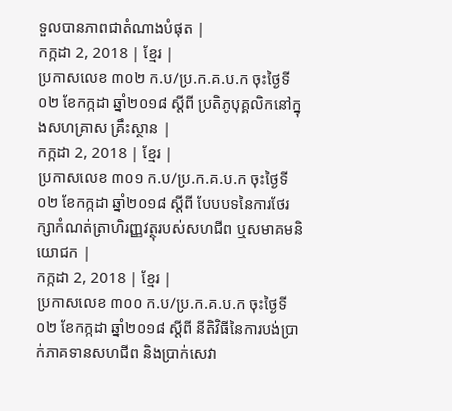ទួលបានភាពជាតំណាងបំផុត |
កក្កដា 2, 2018 | ខ្មែរ |
ប្រកាសលេខ ៣០២ ក.ប/ប្រ.ក.គ.ប.ក ចុះថ្ងៃទី០២ ខែកក្កដា ឆ្នាំ២០១៨ ស្ដីពី ប្រតិភូបុគ្គលិកនៅក្នុងសហគ្រាស គ្រឹះស្ថាន |
កក្កដា 2, 2018 | ខ្មែរ |
ប្រកាសលេខ ៣០១ ក.ប/ប្រ.ក.គ.ប.ក ចុះថ្ងៃទី០២ ខែកក្កដា ឆ្នាំ២០១៨ ស្ដីពី បែបបទនៃការថែរក្សាកំណត់ត្រាហិរញ្ញវត្ថុរបស់សហជីព ឬសមាគមនិយោជក |
កក្កដា 2, 2018 | ខ្មែរ |
ប្រកាសលេខ ៣០០ ក.ប/ប្រ.ក.គ.ប.ក ចុះថ្ងៃទី០២ ខែកក្កដា ឆ្នាំ២០១៨ ស្ដីពី នីតិវិធីនៃការបង់ប្រាក់ភាគទានសហជីព និងប្រាក់សេវា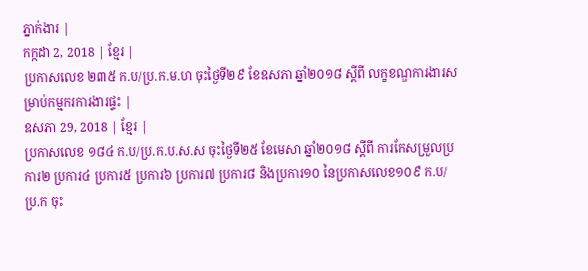ភ្នាក់ងារ |
កក្កដា 2, 2018 | ខ្មែរ |
ប្រកាសលេខ ២៣៥ ក.ប/ប្រ.ក.ម.ហ ចុះថ្ងៃទី២៩ ខែឧសភា ឆ្នាំ២០១៨ ស្ដីពី លក្ខខណ្ឌការងារសម្រាប់កម្មករការងារផ្ទះ |
ឧសភា 29, 2018 | ខ្មែរ |
ប្រកាសលេខ ១៨៤ ក.ប/ប្រ.ក.ប.ស.ស ចុះថ្ងៃទី២៥ ខែមេសា ឆ្នាំ២០១៨ ស្ដីពី ការកែសម្រួលប្រការ២ ប្រការ៤ ប្រការ៥ ប្រការ៦ ប្រការ៧ ប្រការ៨ និងប្រការ១០ នៃប្រកាសលេខ១០៩ ក.ប/ប្រ.ក ចុះ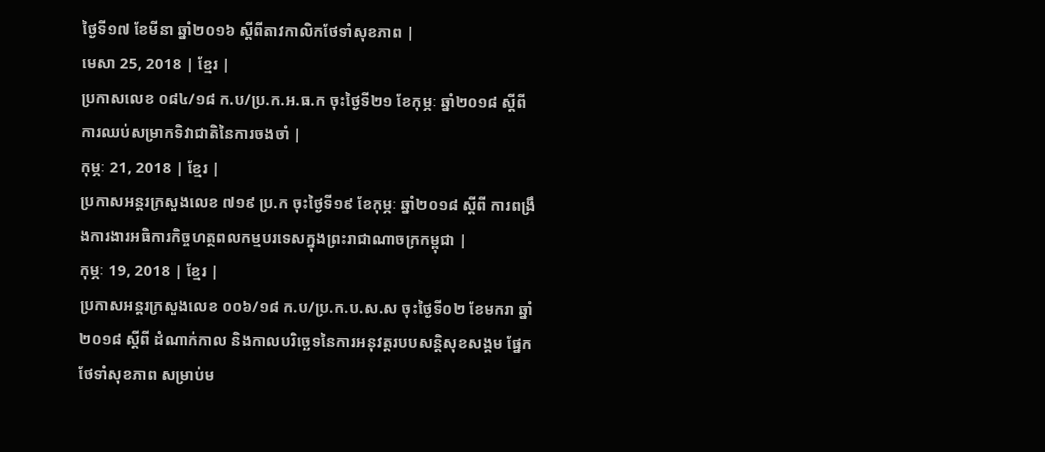ថ្ងៃទី១៧ ខែមីនា ឆ្នាំ២០១៦ ស្ដីពីតាវកាលិកថែទាំសុខភាព |
មេសា 25, 2018 | ខ្មែរ |
ប្រកាសលេខ ០៨៤/១៨ ក.ប/ប្រ.ក.អ.ធ.ក ចុះថ្ងៃទី២១ ខែកុម្ភៈ ឆ្នាំ២០១៨ ស្ដីពី ការឈប់សម្រាកទិវាជាតិនៃការចងចាំ |
កុម្ភៈ 21, 2018 | ខ្មែរ |
ប្រកាសអន្តរក្រសួងលេខ ៧១៩ ប្រ.ក ចុះថ្ងៃទី១៩ ខែកុម្ភៈ ឆ្នាំ២០១៨ ស្ដីពី ការពង្រឹងការងារអធិការកិច្ចហត្ថពលកម្មបរទេសក្នុងព្រះរាជាណាចក្រកម្ពុជា |
កុម្ភៈ 19, 2018 | ខ្មែរ |
ប្រកាសអន្តរក្រសួងលេខ ០០៦/១៨ ក.ប/ប្រ.ក.ប.ស.ស ចុះថ្ងៃទី០២ ខែមករា ឆ្នាំ២០១៨ ស្ដីពី ដំណាក់កាល និងកាលបរិច្ឆេទនៃការអនុវត្តរបបសន្តិសុខសង្គម ផ្នែកថែទាំសុខភាព សម្រាប់ម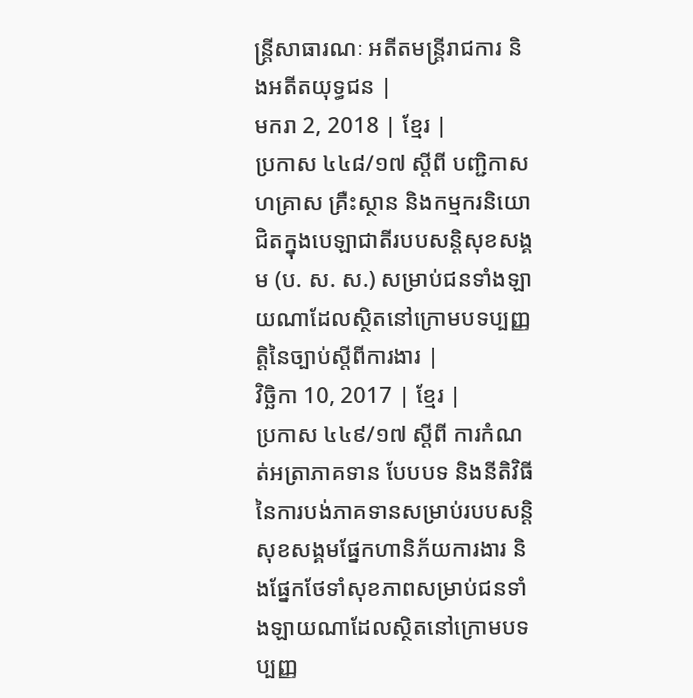ន្ត្រីសាធារណៈ អតីតមន្ត្រីរាជការ និងអតីតយុទ្ធជន |
មករា 2, 2018 | ខ្មែរ |
ប្រកាស ៤៤៨/១៧ ស្តីពី បញ្ជិកាសហគ្រាស គ្រឺះស្ថាន និងកម្មករនិយោជិតក្នុងបេឡាជាតីរបបសន្តិសុខសង្គម (ប. ស. ស.) សម្រាប់ជនទាំងឡាយណាដែលស្ថិតនៅក្រោមបទប្បញ្ញត្តិនៃច្បាប់ស្តីពីការងារ |
វិច្ឆិកា 10, 2017 | ខ្មែរ |
ប្រកាស ៤៤៩/១៧ ស្តីពី ការកំណត់អត្រាភាគទាន បែបបទ និងនីតិវិធីនៃការបង់ភាគទានសម្រាប់របបសន្តិសុខសង្គមផ្នែកហានិភ័យការងារ និងផ្នែកថែទាំសុខភាពសម្រាប់ជនទាំងឡាយណាដែលស្ថិតនៅក្រោមបទប្បញ្ញ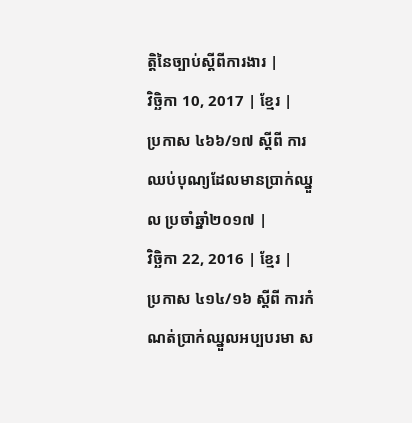ត្តិនៃច្បាប់ស្តីពីការងារ |
វិច្ឆិកា 10, 2017 | ខ្មែរ |
ប្រកាស ៤៦៦/១៧ ស្តីពី ការឈប់បុណ្យដែលមានប្រាក់ឈ្នួល ប្រចាំឆ្នាំ២០១៧ |
វិច្ឆិកា 22, 2016 | ខ្មែរ |
ប្រកាស ៤១៤/១៦ ស្តីពី ការកំណត់ប្រាក់ឈ្នួលអប្បបរមា ស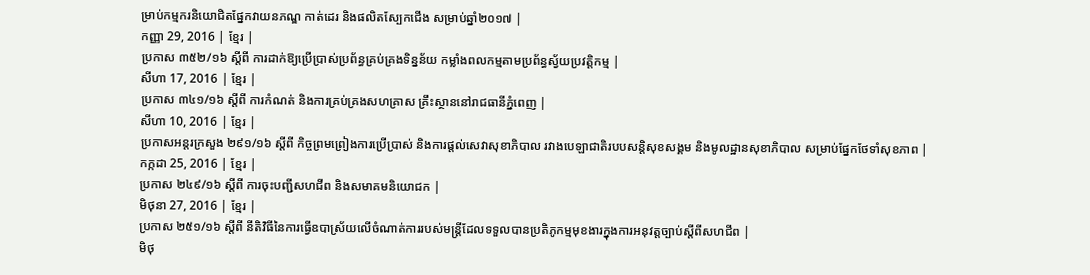ម្រាប់កម្មករនិយោជិតផ្នែកវាយនភណ្ឌ កាត់ដេរ និងផលិតស្បែកជើង សម្រាប់ឆ្នាំ២០១៧ |
កញ្ញា 29, 2016 | ខ្មែរ |
ប្រកាស ៣៥២/១៦ ស្តីពី ការដាក់ឱ្យប្រើប្រាស់ប្រព័ន្ធគ្រប់គ្រងទិន្នន័យ កម្លាំងពលកម្មតាមប្រព័ន្ធស្វ័យប្រវត្តិកម្ម |
សីហា 17, 2016 | ខ្មែរ |
ប្រកាស ៣៤១/១៦ ស្តីពី ការកំណត់ និងការគ្រប់គ្រងសហគ្រាស គ្រឹះស្ថាននៅរាជធានីភ្នំពេញ |
សីហា 10, 2016 | ខ្មែរ |
ប្រកាសអន្តរក្រសួង ២៩១/១៦ ស្តីពី កិច្ចព្រមព្រៀងការប្រើប្រាស់ និងការផ្តល់សេវាសុខាភិបាល រវាងបេឡាជាតិរបបសន្តិសុខសង្គម និងមូលដ្ឋានសុខាភិបាល សម្រាប់ផ្នែកថែទាំសុខភាព |
កក្កដា 25, 2016 | ខ្មែរ |
ប្រកាស ២៤៩/១៦ ស្តីពី ការចុះបញ្ជីសហជីព និងសមាគមនិយោជក |
មិថុនា 27, 2016 | ខ្មែរ |
ប្រកាស ២៥១/១៦ ស្តីពី នីតិវិធីនៃការធ្វើឧបាស្រ័យលើចំណាត់ការរបស់មន្រ្តីដែលទទួលបានប្រតិភូកម្មមុខងារក្នុងការអនុវត្តច្បាប់ស្តីពីសហជីព |
មិថុ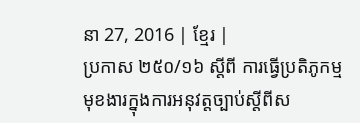នា 27, 2016 | ខ្មែរ |
ប្រកាស ២៥០/១៦ ស្តីពី ការធ្វើប្រតិភូកម្មមុខងារក្នុងការអនុវត្តច្បាប់ស្ដីពីស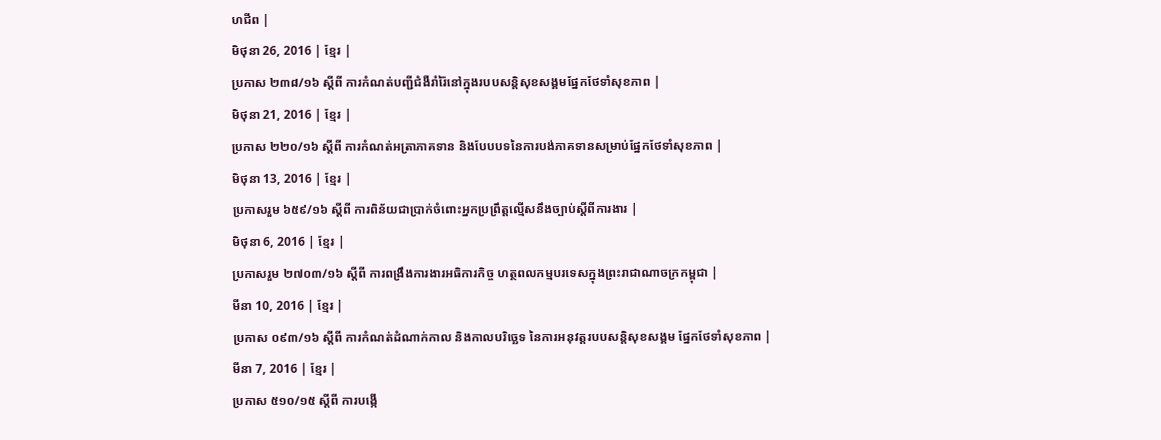ហជីព |
មិថុនា 26, 2016 | ខ្មែរ |
ប្រកាស ២៣៨/១៦ ស្តីពី ការកំណត់បញ្ជីជំងឺរាំរ៉ៃនៅក្នុងរបបសន្តិសុខសង្គមផ្នែកថែទាំសុខភាព |
មិថុនា 21, 2016 | ខ្មែរ |
ប្រកាស ២២០/១៦ ស្តីពី ការកំណត់អត្រាភាគទាន និងបែបបទនៃការបង់ភាគទានសម្រាប់ផ្នែកថែទាំសុខភាព |
មិថុនា 13, 2016 | ខ្មែរ |
ប្រកាសរួម ៦៥៩/១៦ ស្តីពី ការពិន័យជាប្រាក់ចំពោះអ្នកប្រព្រឹត្តល្មើសនឹងច្បាប់ស្តីពីការងារ |
មិថុនា 6, 2016 | ខ្មែរ |
ប្រកាសរួម ២៧០៣/១៦ ស្តីពី ការពង្រឹងការងារអធិការកិច្ច ហត្ថពលកម្មបរទេសក្នុងព្រះរាជាណាចក្រកម្ពុជា |
មីនា 10, 2016 | ខ្មែរ |
ប្រកាស ០៩៣/១៦ ស្តីពី ការកំណត់ដំណាក់កាល និងកាលបរិច្ឆេទ នៃការអនុវត្តរបបសន្តិសុខសង្គម ផ្នែកថែទាំសុខភាព |
មីនា 7, 2016 | ខ្មែរ |
ប្រកាស ៥១០/១៥ ស្តីពី ការបង្កើ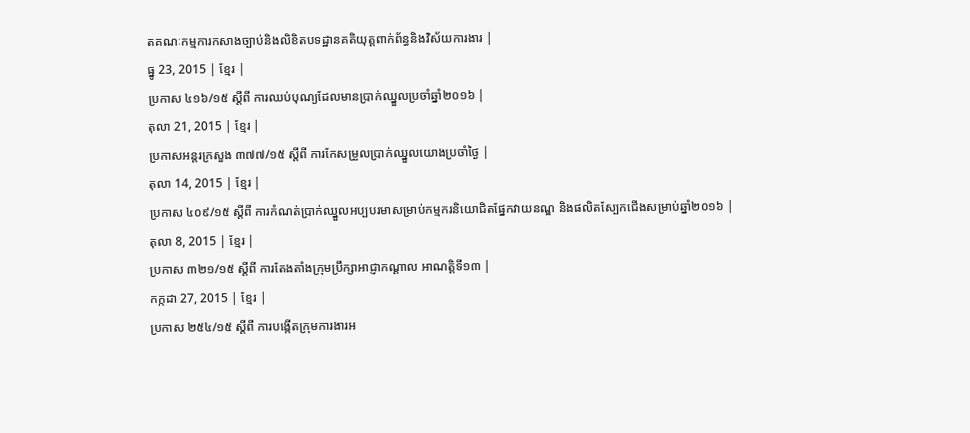តគណៈកម្មការកសាងច្បាប់និងលិខិតបទដ្ឋានគតិយុត្តពាក់ព័ន្ធនិងវិស័យការងារ |
ធ្នូ 23, 2015 | ខ្មែរ |
ប្រកាស ៤១៦/១៥ ស្តីពី ការឈប់បុណ្យដែលមានប្រាក់ឈ្នួលប្រចាំឆ្នាំ២០១៦ |
តុលា 21, 2015 | ខ្មែរ |
ប្រកាសអន្តរក្រសួង ៣៧៧/១៥ ស្តីពី ការកែសម្រួលប្រាក់ឈ្នួលយោងប្រចាំថ្ងៃ |
តុលា 14, 2015 | ខ្មែរ |
ប្រកាស ៤០៩/១៥ ស្តីពី ការកំណត់ប្រាក់ឈ្នួលអប្បបរមាសម្រាប់កម្មករនិយោជិតផ្នែកវាយនណ្ឌ និងផលិតស្បែកជើងសម្រាប់ឆ្នាំ២០១៦ |
តុលា 8, 2015 | ខ្មែរ |
ប្រកាស ៣២១/១៥ ស្តីពី ការតែងតាំងក្រុមប្រឹក្សាអាជ្ញាកណ្តាល អាណត្តិទី១៣ |
កក្កដា 27, 2015 | ខ្មែរ |
ប្រកាស ២៥៤/១៥ ស្តីពី ការបង្កើតក្រុមការងារអ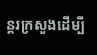ន្តរក្រសួងដើម្បី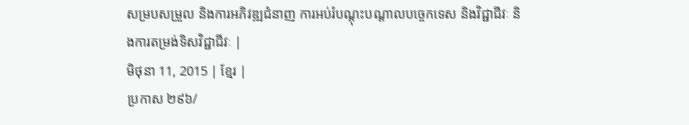សម្របសម្រួល និងការអភិវឌ្ឍជំនាញ ការអប់រំបណ្តុះបណ្តាលបច្ចេកទេស និងវិជ្ជាជីវៈ និងការតម្រង់ទិសវិជ្ជាជីវៈ |
មិថុនា 11, 2015 | ខ្មែរ |
ប្រកាស ២៩៦/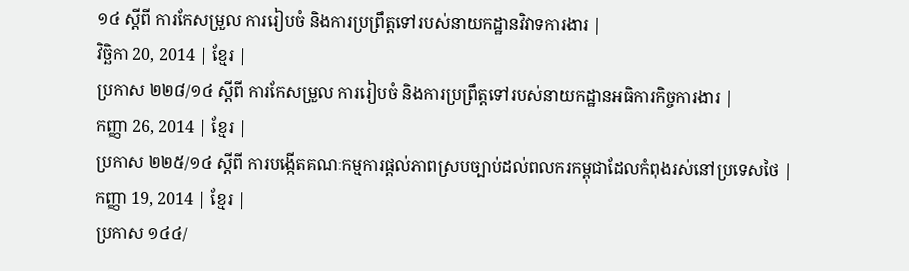១៤ ស្តីពី ការកែសម្រួល ការរៀបចំ និងការប្រព្រឹត្តទៅរបស់នាយកដ្ឋានវិវាទការងារ |
វិច្ឆិកា 20, 2014 | ខ្មែរ |
ប្រកាស ២២៨/១៤ ស្តីពី ការកែសម្រួល ការរៀបចំ និងការប្រព្រឹត្តទៅរបស់នាយកដ្ឋានអធិការកិច្ចការងារ |
កញ្ញា 26, 2014 | ខ្មែរ |
ប្រកាស ២២៥/១៤ ស្តីពី ការបង្កើតគណៈកម្មការផ្តល់ភាពស្របច្បាប់ដល់ពលករកម្ពុជាដែលកំពុងរស់នៅប្រទេសថៃ |
កញ្ញា 19, 2014 | ខ្មែរ |
ប្រកាស ១៤៤/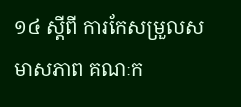១៤ ស្តីពី ការកែសម្រួលសមាសភាព គណៈក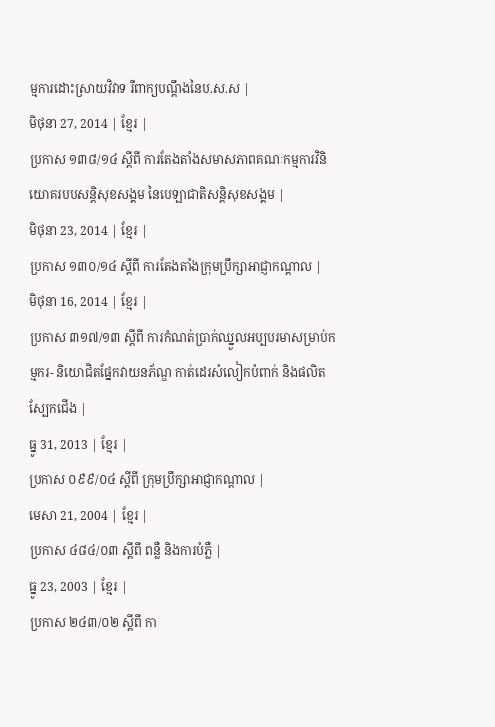ម្មការដោះស្រាយវិវាទ រឺពាក្យបណ្តឹងនៃប.ស.ស |
មិថុនា 27, 2014 | ខ្មែរ |
ប្រកាស ១៣៨/១៤ ស្តីពី ការតែងតាំងសមាសភាពគណៈកម្មការវិនិយោគរបបសន្តិសុខសង្គម នៃបេឡាជាតិសន្តិសុខសង្គម |
មិថុនា 23, 2014 | ខ្មែរ |
ប្រកាស ១៣០/១៤ ស្តីពី ការតែងតាំងក្រុមប្រឹក្សាអាជ្ញាកណ្តាល |
មិថុនា 16, 2014 | ខ្មែរ |
ប្រកាស ៣១៧/១៣ ស្តីពី ការកំណត់ប្រាក់ឈ្នួលអប្បបរមាសម្រាប់កម្មករ- និយោជិតផ្នែកវាយនភ័ណ្ឌ កាត់ដេរសំលៀកបំពាក់ និងផលិតស្បែកជើង |
ធ្នូ 31, 2013 | ខ្មែរ |
ប្រកាស ០៩៩/០៤ ស្តីពី ក្រុមប្រឹក្សាអាជ្ញាកណ្តាល |
មេសា 21, 2004 | ខ្មែរ |
ប្រកាស ៤៨៤/០៣ ស្តីពី ពន្លឺ និងការបំភ្លឺ |
ធ្នូ 23, 2003 | ខ្មែរ |
ប្រកាស ២៤៣/០២ ស្តីពី កា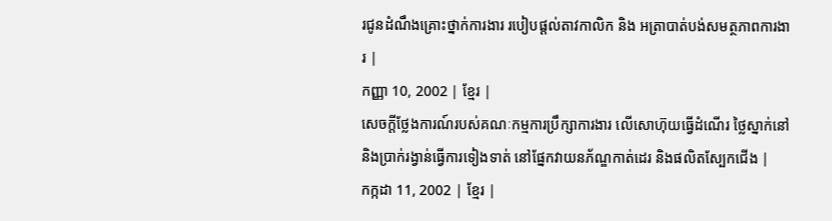រជូនដំណឹងគ្រោះថ្នាក់ការងារ របៀបផ្តល់តាវកាលិក និង អត្រាបាត់បង់សមត្ថភាពការងារ |
កញ្ញា 10, 2002 | ខ្មែរ |
សេចក្តីថ្លែងការណ៍របស់គណៈកម្មការប្រឹក្សាការងារ លើសោហ៊ុយធ្វើដំណើរ ថ្លៃស្នាក់នៅ និងប្រាក់រង្វាន់ធ្វើការទៀងទាត់ នៅផ្នែកវាយនភ័ណ្ឌកាត់ដេរ និងផលិតស្បែកជើង |
កក្កដា 11, 2002 | ខ្មែរ |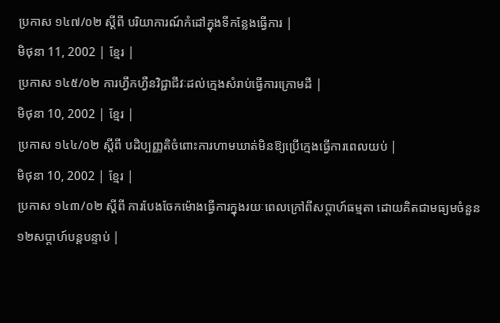ប្រកាស ១៤៧/០២ ស្តីពី បរិយាការណ៍កំដៅក្នុងទីកន្លែងធ្វើការ |
មិថុនា 11, 2002 | ខ្មែរ |
ប្រកាស ១៤៥/០២ ការហ្វឹកហ្វឺនវិជ្ជាជីវៈដល់ក្មេងសំរាប់ធ្វើការក្រោមដី |
មិថុនា 10, 2002 | ខ្មែរ |
ប្រកាស ១៤៤/០២ ស្តីពី បដិប្បញ្ញតិចំពោះការហាមឃាត់មិនឱ្យប្រើក្មេងធ្វើការពេលយប់ |
មិថុនា 10, 2002 | ខ្មែរ |
ប្រកាស ១៤៣/០២ ស្តីពី ការបែងចែកម៉ោងធ្វើការក្នុងរយៈពេលក្រៅពីសប្តាហ៍ធម្មតា ដោយគិតជាមធ្យមចំនួន១២សប្តាហ៍បន្តបន្ទាប់ |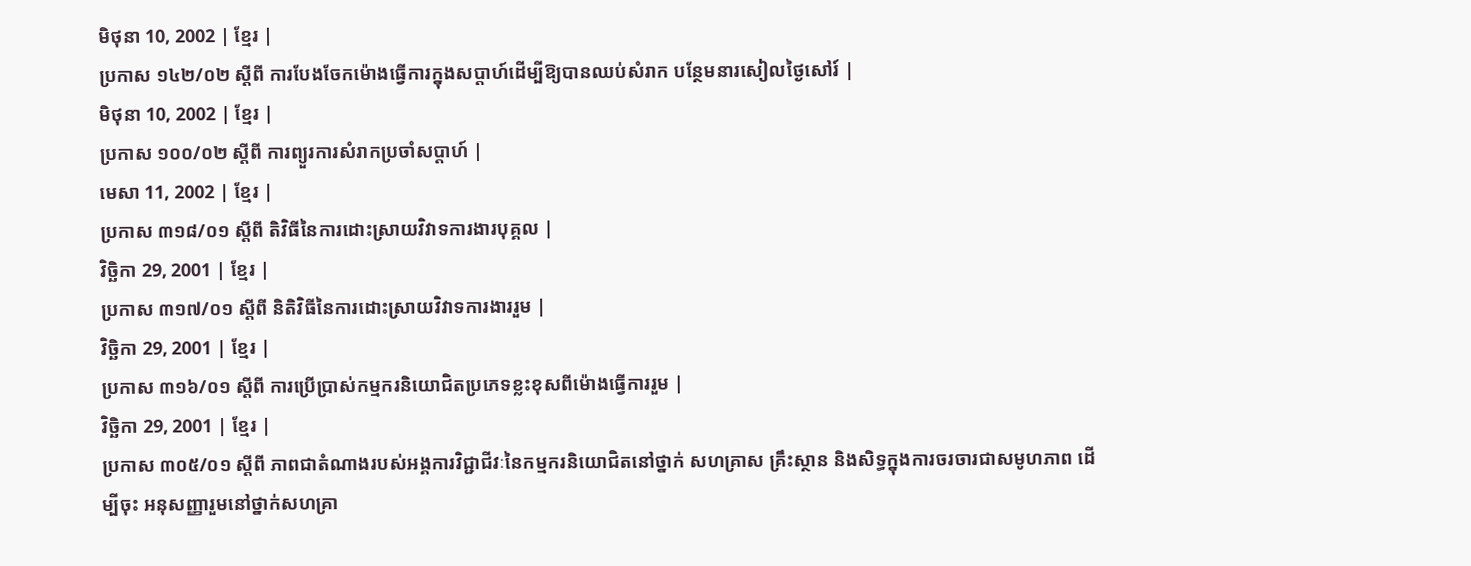មិថុនា 10, 2002 | ខ្មែរ |
ប្រកាស ១៤២/០២ ស្តីពី ការបែងចែកម៉ោងធ្វើការក្នុងសប្តាហ៍ដើម្បីឱ្យបានឈប់សំរាក បន្ថែមនារសៀលថ្ងៃសៅរ៍ |
មិថុនា 10, 2002 | ខ្មែរ |
ប្រកាស ១០០/០២ ស្តីពី ការព្យួរការសំរាកប្រចាំសប្តាហ៍ |
មេសា 11, 2002 | ខ្មែរ |
ប្រកាស ៣១៨/០១ ស្តីពី តិវិធីនៃការដោះស្រាយវិវាទការងារបុគ្គល |
វិច្ឆិកា 29, 2001 | ខ្មែរ |
ប្រកាស ៣១៧/០១ ស្តីពី និតិវិធីនៃការដោះស្រាយវិវាទការងាររួម |
វិច្ឆិកា 29, 2001 | ខ្មែរ |
ប្រកាស ៣១៦/០១ ស្តីពី ការប្រើប្រាស់កម្មករនិយោជិតប្រភេទខ្លះខុសពីម៉ោងធ្វើការរួម |
វិច្ឆិកា 29, 2001 | ខ្មែរ |
ប្រកាស ៣០៥/០១ ស្តីពី ភាពជាតំណាងរបស់អង្គការវិជ្ជាជីវៈនៃកម្មករនិយោជិតនៅថ្នាក់ សហគ្រាស គ្រឹះស្ថាន និងសិទ្ធក្នុងការចរចារជាសមូហភាព ដើម្បីចុះ អនុសញ្ញារួមនៅថ្នាក់សហគ្រា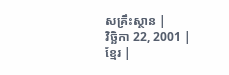សគ្រឹះស្ថាន |
វិច្ឆិកា 22, 2001 | ខ្មែរ |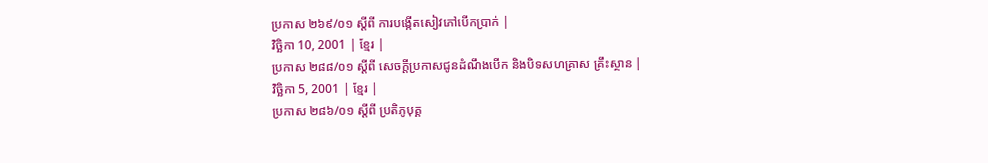ប្រកាស ២៦៩/០១ ស្តីពី ការបង្កើតសៀវភៅបើកប្រាក់ |
វិច្ឆិកា 10, 2001 | ខ្មែរ |
ប្រកាស ២៨៨/០១ ស្តីពី សេចក្តីប្រកាសជូនដំណឹងបើក និងបិទសហគ្រាស គ្រឹះស្ថាន |
វិច្ឆិកា 5, 2001 | ខ្មែរ |
ប្រកាស ២៨៦/០១ ស្តីពី ប្រតិភូបុគ្គ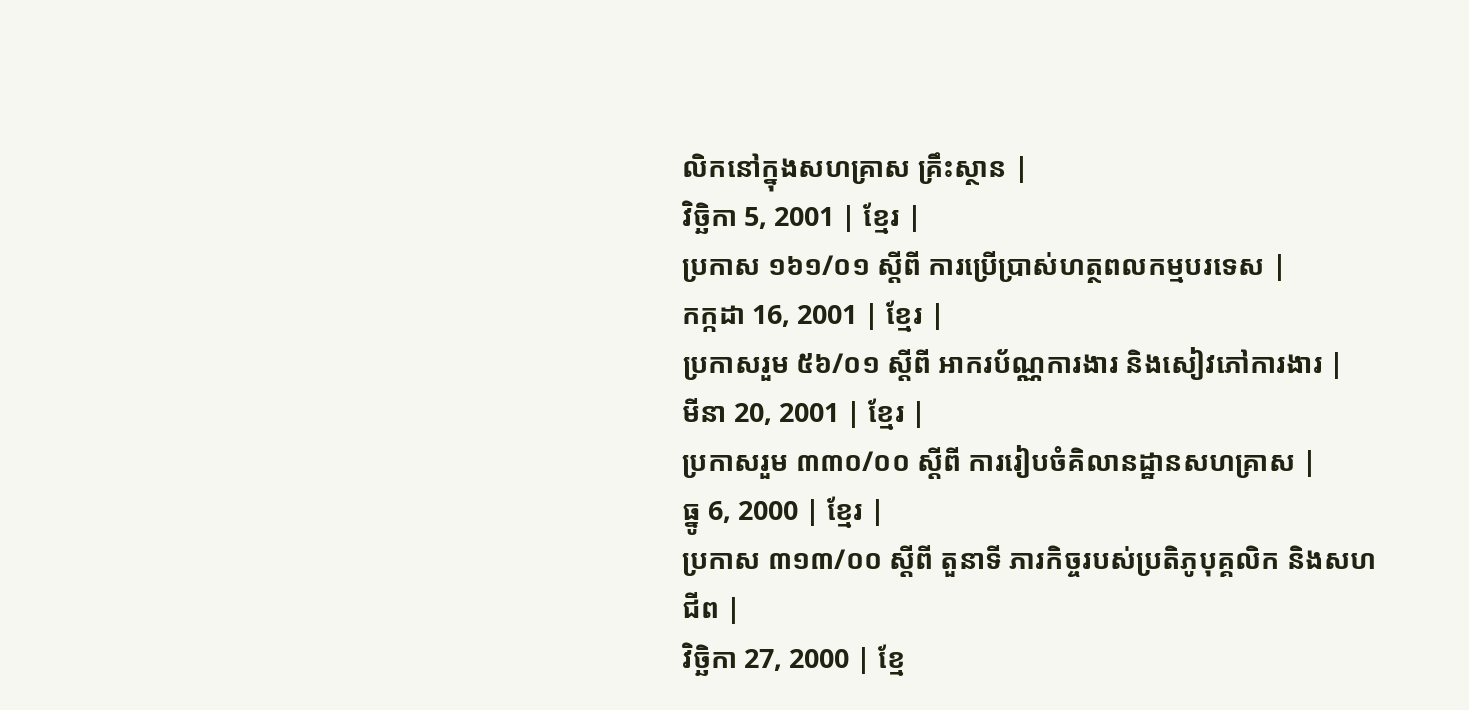លិកនៅក្នុងសហគ្រាស គ្រឹះស្ថាន |
វិច្ឆិកា 5, 2001 | ខ្មែរ |
ប្រកាស ១៦១/០១ ស្តីពី ការប្រើប្រាស់ហត្ថពលកម្មបរទេស |
កក្កដា 16, 2001 | ខ្មែរ |
ប្រកាសរួម ៥៦/០១ ស្តីពី អាករប័ណ្ណការងារ និងសៀវភៅការងារ |
មីនា 20, 2001 | ខ្មែរ |
ប្រកាសរួម ៣៣០/០០ ស្តីពី ការរៀបចំគិលានដ្ឋានសហគ្រាស |
ធ្នូ 6, 2000 | ខ្មែរ |
ប្រកាស ៣១៣/០០ ស្តីពី តួនាទី ភារកិច្ចរបស់ប្រតិភូបុគ្គលិក និងសហជីព |
វិច្ឆិកា 27, 2000 | ខ្មែ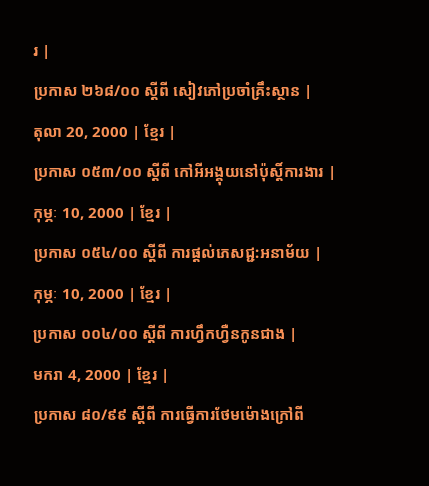រ |
ប្រកាស ២៦៨/០០ ស្តីពី សៀវភៅប្រចាំគ្រឹះស្ថាន |
តុលា 20, 2000 | ខ្មែរ |
ប្រកាស ០៥៣/០០ ស្តីពី កៅអីអង្គុយនៅប៉ុស្តិ៍ការងារ |
កុម្ភៈ 10, 2000 | ខ្មែរ |
ប្រកាស ០៥៤/០០ ស្តីពី ការផ្តល់ភេសជ្ជ:អនាម័យ |
កុម្ភៈ 10, 2000 | ខ្មែរ |
ប្រកាស ០០៤/០០ ស្ដីពី ការហ្វឹកហ្វឺនកូនជាង |
មករា 4, 2000 | ខ្មែរ |
ប្រកាស ៨០/៩៩ ស្តីពី ការធ្វើការថែមម៉ោងក្រៅពី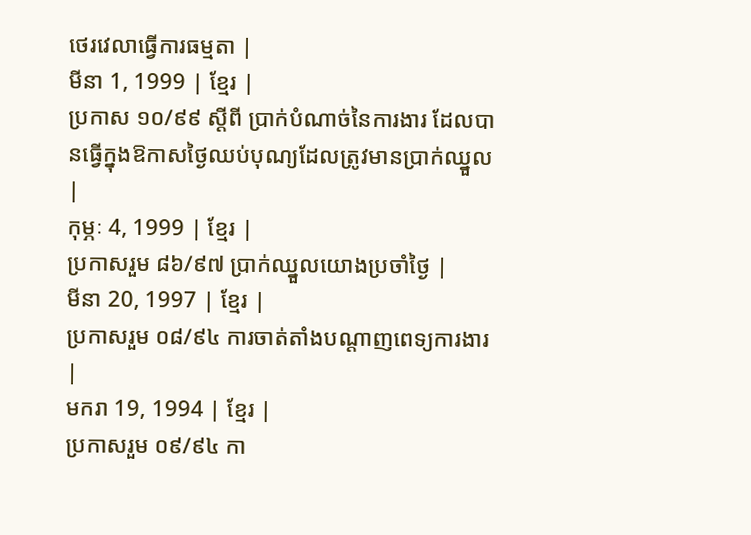ថេរវេលាធ្វើការធម្មតា |
មីនា 1, 1999 | ខ្មែរ |
ប្រកាស ១០/៩៩ ស្តីពី ប្រាក់បំណាច់នៃការងារ ដែលបានធ្វើក្នុងឱកាសថ្ងៃឈប់បុណ្យដែលត្រូវមានប្រាក់ឈ្នួល |
កុម្ភៈ 4, 1999 | ខ្មែរ |
ប្រកាសរួម ៨៦/៩៧ ប្រាក់ឈ្នួលយោងប្រចាំថ្ងៃ |
មីនា 20, 1997 | ខ្មែរ |
ប្រកាសរួម ០៨/៩៤ ការចាត់តាំងបណ្តាញពេទ្យការងារ |
មករា 19, 1994 | ខ្មែរ |
ប្រកាសរួម ០៩/៩៤ កា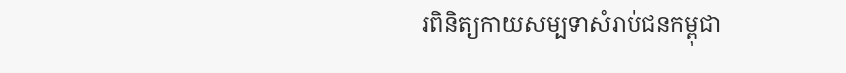រពិនិត្យកាយសម្បទាសំរាប់ជនកម្ពុជា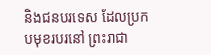និងជនបរទេស ដែលប្រកបមុខរបរនៅ ព្រះរាជា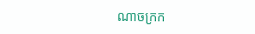ណាចក្រក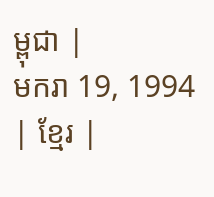ម្ពុជា |
មករា 19, 1994 | ខ្មែរ |